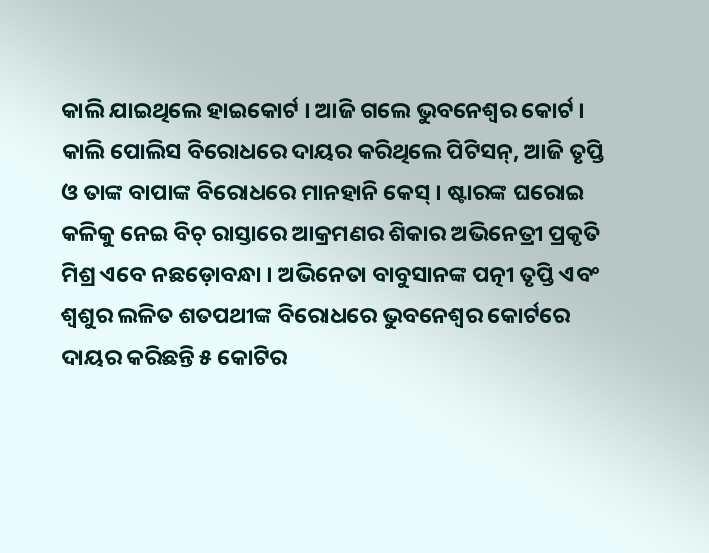କାଲି ଯାଇଥିଲେ ହାଇକୋର୍ଟ । ଆଜି ଗଲେ ଭୁବନେଶ୍ୱର କୋର୍ଟ । କାଲି ପୋଲିସ ବିରୋଧରେ ଦାୟର କରିଥିଲେ ପିଟିସନ୍, ଆଜି ତୃପ୍ତି ଓ ତାଙ୍କ ବାପାଙ୍କ ବିରୋଧରେ ମାନହାନି କେସ୍ । ଷ୍ଟାରଙ୍କ ଘରୋଇ କଳିକୁ ନେଇ ବିଚ୍ ରାସ୍ତାରେ ଆକ୍ରମଣର ଶିକାର ଅଭିନେତ୍ରୀ ପ୍ରକୃତି ମିଶ୍ର ଏବେ ନଛଡ଼ୋବନ୍ଧା । ଅଭିନେତା ବାବୁସାନଙ୍କ ପତ୍ନୀ ତୃପ୍ତି ଏବଂ ଶ୍ୱଶୁର ଲଳିତ ଶତପଥୀଙ୍କ ବିରୋଧରେ ଭୁବନେଶ୍ୱର କୋର୍ଟରେ ଦାୟର କରିଛନ୍ତି ୫ କୋଟିର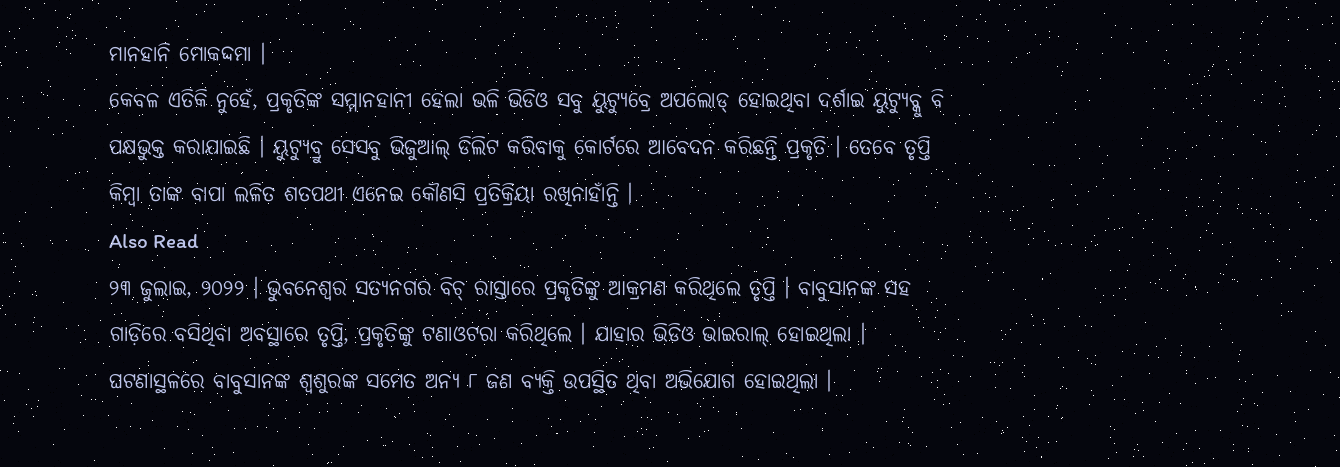ମାନହାନି ମୋକଦ୍ଦମା ।
କେବଳ ଏତିକି ନୁହେଁ, ପ୍ରକୃତିଙ୍କ ସମ୍ମାନହାନୀ ହେଲା ଭଳି ଭିଡିଓ ସବୁ ୟୁଟ୍ୟୁବ୍ରେ ଅପଲୋଡ୍ ହୋଇଥିବା ଦର୍ଶାଇ ୟୁଟ୍ୟୁବ୍କୁ ବି ପକ୍ଷଭୁକ୍ତ କରାଯାଇଛି । ୟୁଟ୍ୟୁବ୍ରୁ ସେସବୁ ଭିଜୁଆଲ୍ ଡିଲିଟ କରିବାକୁ କୋର୍ଟରେ ଆବେଦନ କରିଛନ୍ତି ପ୍ରକୃତି । ତେବେ ତୃପ୍ତି କିମ୍ବା ତାଙ୍କ ବାପା ଲଳିତ ଶତପଥୀ ଏନେଇ କୌଣସି ପ୍ରତିକ୍ରିୟା ରଖିନାହାଁନ୍ତି ।
Also Read
୨୩ ଜୁଲାଇ, ୨୦୨୨ । ଭୁବନେଶ୍ୱର ସତ୍ୟନଗର ବିଚ୍ ରାସ୍ତାରେ ପ୍ରକୃତିଙ୍କୁ ଆକ୍ରମଣ କରିଥିଲେ ତୃପ୍ତି । ବାବୁସାନଙ୍କ ସହ ଗାଡ଼ିରେ ବସିଥିବା ଅବସ୍ଥାରେ ତୃପ୍ତି, ପ୍ରକୃତିଙ୍କୁ ଟଣାଓଟରା କରିଥିଲେ । ଯାହାର ଭିଡିଓ ଭାଇରାଲ୍ ହୋଇଥିଲା । ଘଟଣାସ୍ଥଳରେ ବାବୁସାନଙ୍କ ଶ୍ୱଶୁରଙ୍କ ସମେତ ଅନ୍ୟ ୮ ଜଣ ବ୍ୟକ୍ତି ଉପସ୍ଥିତ ଥିବା ଅଭିଯୋଗ ହୋଇଥିଲା ।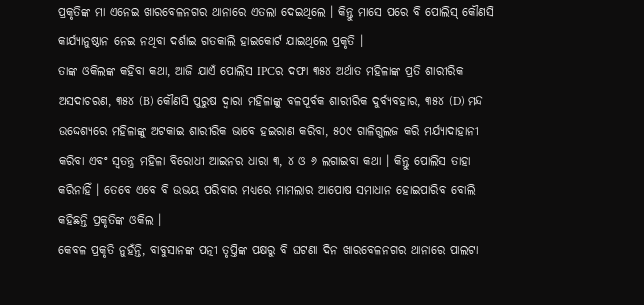ପ୍ରକୃତିଙ୍କ ମା ଏନେଇ ଖାରବେଳନଗର ଥାନାରେ ଏତଲା ଦେଇଥିଲେ । କିନ୍ତୁ ମାସେ ପରେ ବି ପୋଲିସ୍ କୌଣସି କାର୍ଯ୍ୟାନୁଷ୍ଠାନ ନେଇ ନଥିବା ଦର୍ଶାଇ ଗତକାଲି ହାଇକୋର୍ଟ ଯାଇଥିଲେ ପ୍ରକୃତି ।
ତାଙ୍କ ଓକିଲଙ୍କ କହିବା କଥା, ଆଜି ଯାଏଁ ପୋଲିସ IPCର ଦଫା ୩୫୪ ଅର୍ଥାତ ମହିଳାଙ୍କ ପ୍ରତି ଶାରୀରିକ ଅସଦାଚରଣ, ୩୫୪ (B) କୌଣସି ପୁରୁଷ ଦ୍ୱାରା ମହିଳାଙ୍କୁ ବଳପୂର୍ବକ ଶାରୀରିକ ଦୁର୍ବ୍ୟବହାର, ୩୫୪ (D) ମନ୍ଦ ଉଦ୍ଦେଶ୍ୟରେ ମହିଳାଙ୍କୁ ଅଟକାଇ ଶାରୀରିକ ଭାବେ ହଇରାଣ କରିବା, ୫୦୯ ଗାଳିଗୁଲଜ କରି ମର୍ଯ୍ୟାଦାହାନୀ କରିବା ଏବଂ ସ୍ୱତନ୍ତ୍ର ମହିଳା ବିରୋଧୀ ଆଇନର ଧାରା ୩, ୪ ଓ ୬ ଲଗାଇବା କଥା । କିନ୍ତୁ ପୋଲିସ ତାହା କରିନାହିଁ । ତେବେ ଏବେ ବି ଉଭୟ ପରିବାର ମଧ୍ୟରେ ମାମଲାର ଆପୋଷ ସମାଧାନ ହୋଇପାରିବ ବୋଲି କହିଛନ୍ତି ପ୍ରକୃତିଙ୍କ ଓକିଲ ।
କେବଳ ପ୍ରକୃତି ନୁହଁନ୍ତି, ବାବୁସାନଙ୍କ ପତ୍ନୀ ତୃପ୍ତିଙ୍କ ପକ୍ଷରୁ ବି ଘଟଣା ଦିନ ଖାରବେଳନଗର ଥାନାରେ ପାଲଟା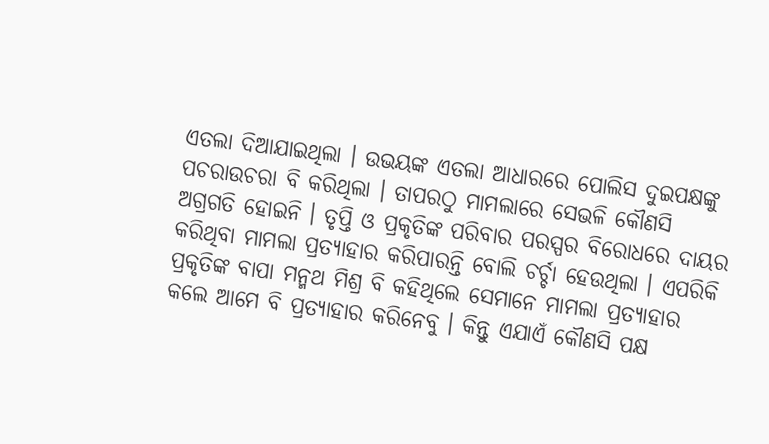ଏତଲା ଦିଆଯାଇଥିଲା । ଉଭୟଙ୍କ ଏତଲା ଆଧାରରେ ପୋଲିସ ଦୁଇପକ୍ଷଙ୍କୁ ପଚରାଉଚରା ବି କରିଥିଲା । ତାପରଠୁ ମାମଲାରେ ସେଭଳି କୌଣସି ଅଗ୍ରଗତି ହୋଇନି । ତୃପ୍ତି ଓ ପ୍ରକୃତିଙ୍କ ପରିବାର ପରସ୍ପର ବିରୋଧରେ ଦାୟର କରିଥିବା ମାମଲା ପ୍ରତ୍ୟାହାର କରିପାରନ୍ତି ବୋଲି ଚର୍ଚ୍ଚା ହେଉଥିଲା । ଏପରିକି ପ୍ରକୃତିଙ୍କ ବାପା ମନ୍ମଥ ମିଶ୍ର ବି କହିଥିଲେ ସେମାନେ ମାମଲା ପ୍ରତ୍ୟାହାର କଲେ ଆମେ ବି ପ୍ରତ୍ୟାହାର କରିନେବୁ । କିନ୍ତୁ ଏଯାଏଁ କୌଣସି ପକ୍ଷ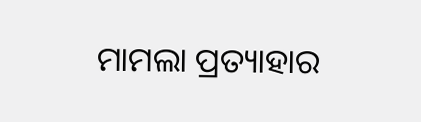ମାମଲା ପ୍ରତ୍ୟାହାର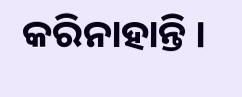କରିନାହାନ୍ତି ।